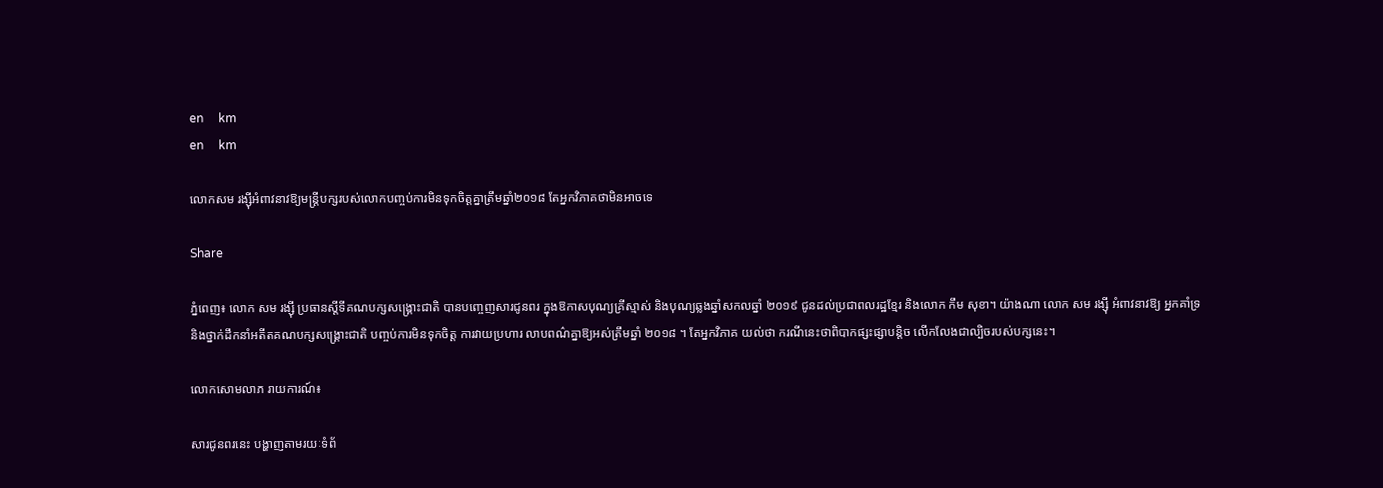en     km
en     km

លោកសម រង្ស៊ីអំពាវនាវឱ្យមន្ត្រីបក្សរបស់លោកបញ្ចប់ការមិនទុកចិត្តគ្នាត្រឹមឆ្នាំ២០១៨ តែអ្នកវិភាគថាមិនអាចទេ

Share

ភ្នំពេញ៖ លោក សម រង្ស៊ី ប្រធានស្ដីទីគណបក្សសង្គ្រោះជាតិ បានបញ្ចេញសារជូនពរ ក្នុងឱកាសបុណ្យគ្រីស្មាស់ និងបុណ្យឆ្លងឆ្នាំសកលឆ្នាំ ២០១៩ ជូនដល់ប្រជាពលរដ្ឋខ្មែរ និងលោក កឹម សុខា។ យ៉ាងណា លោក សម រង្ស៊ី អំពាវនាវឱ្យ អ្នកគាំទ្រ និងថ្នាក់ដឹកនាំអតីតគណបក្សសង្គ្រោះជាតិ បញ្ចប់ការមិនទុកចិត្ត ការវាយប្រហារ លាបពណ៌គ្នាឱ្យអស់ត្រឹមឆ្នាំ ២០១៨ ។ តែអ្នកវិភាគ យល់ថា ករណីនេះថាពិបាកផ្សះផ្សាបន្តិច លើកលែងជាល្បិចរបស់បក្សនេះ។

លោកសោមលាភ រាយការណ៍៖

សារជូនពរនេះ បង្ហាញតាមរយៈទំព័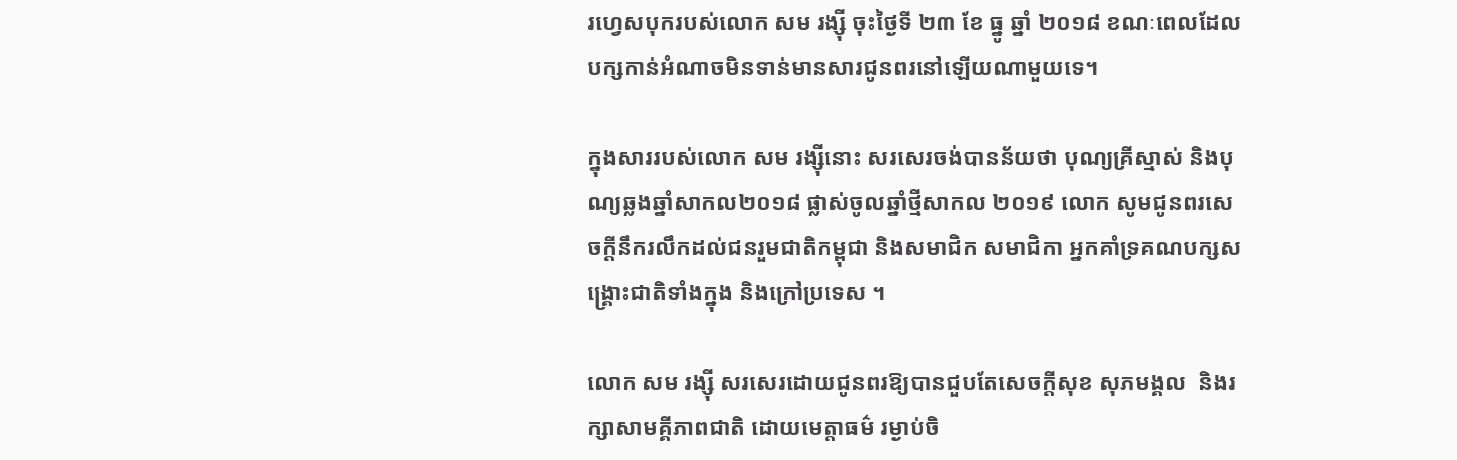រហ្វេសបុករបស់លោក សម រង្ស៊ី ចុះថ្ងៃទី ២៣ ខែ ធ្នូ ឆ្នាំ ២០១៨ ខណៈពេលដែលបក្សកាន់អំណាចមិនទាន់មានសារជូនពរនៅឡើយណាមួយទេ។

ក្នុងសាររបស់លោក សម រង្ស៊ីនោះ សរសេរចង់បានន័យថា បុណ្យគ្រីស្មាស់ និងបុណ្យឆ្លងឆ្នាំសាកល២០១៨ ផ្លាស់ចូលឆ្នាំថ្មីសាកល ២០១៩ លោក សូមជូនពរសេចក្ដីនឹករលឹកដល់ជនរួមជាតិកម្ពុជា និងសមាជិក សមាជិកា អ្នកគាំទ្រគណបក្សសង្គ្រោះជាតិទាំងក្នុង និងក្រៅប្រទេស ។

លោក សម រង្ស៊ី សរសេរដោយជូនពរឱ្យបានជួបតែសេចក្ដីសុខ សុភមង្គល  និងរក្សាសាមគ្គីភាពជាតិ ដោយមេត្តាធម៌ រម្ងាប់ចិ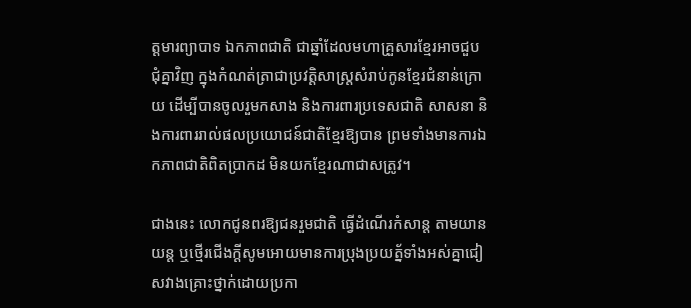ត្តមារព្យាបាទ ឯកភាពជាតិ ជាឆ្នាំដែលមហាគ្រួសារខ្មែរអាចជួបជុំគ្នាវិញ ក្នុងកំណត់ត្រាជាប្រវត្តិសាស្ត្រសំរាប់កូនខ្មែរជំនាន់ក្រោយ ដើម្បីបានចូលរួមកសាង និងការពារប្រទេសជាតិ សាសនា និងការពាររាល់ផលប្រយោជន៍ជាតិខ្មែរឱ្យបាន ព្រមទាំងមានការឯកភាពជាតិពិតប្រាកដ មិនយកខ្មែរណាជាសត្រូវ។

ជាងនេះ លោកជូនពរឱ្យជនរួមជាតិ ធ្វើដំណើរកំសាន្ត តាមយានយន្ត ឬថ្មើរជើងក្តីសូមអោយមានការប្រុងប្រយត្ន័ទាំងអស់គ្នាជៀសវាងគ្រោះថ្នាក់ដោយប្រកា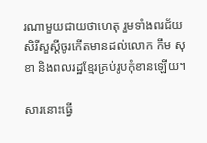រណាមួយជាយថាហេតុ រួមទាំងពរជ័យសិរីសួស្ដីចូរកើតមានដល់លោក កឹម សុខា និងពលរដ្ឋខ្មែរគ្រប់រូបកុំខានឡើយ។

សារនោះធ្វើ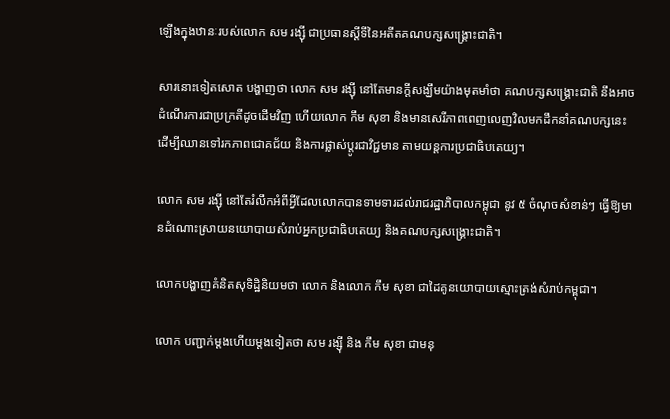ឡើងក្នុងឋានៈរបស់លោក សម រង្ស៊ី ជាប្រធានស្ដីទីនៃអតីតគណបក្សសង្គ្រោះជាតិ។

សារនោះទៀតសោត បង្ហាញថា លោក សម រង្ស៊ី នៅតែមានក្តីសង្ឃឹមយ៉ាងមុតមាំថា គណបក្សសង្គ្រោះជាតិ នឹងអាចដំណើរការជាប្រក្រតីដូចដើមវិញ ហើយលោក កឹម សុខា និងមានសេរីភាពពេញលេញវិលមកដឹកនាំគណបក្សនេះ ដើម្បីឈានទៅរកភាពជោគជ័យ និងការផ្លាស់ប្តូរជាវិជ្ជមាន តាមយន្តការប្រជាធិបតេយ្យ។

លោក សម រង្ស៊ី នៅតែរំលឹកអំពីអ្វីដែលលោកបានទាមទារដល់រាជរដ្ឋាភិបាលកម្ពុជា នូវ ៥ ចំណុចសំខាន់ៗ ធ្វើឱ្យមានដំណោះស្រាយនយោបាយសំរាប់អ្នកប្រជាធិបតេយ្យ និងគណបក្សសង្គ្រោះជាតិ។

លោកបង្ហាញគំនិតសុទិដ្ឋិនិយមថា លោក និងលោក កឹម សុខា ជាដៃគូនយោបាយស្មោះត្រង់សំរាប់កម្ពុជា។

លោក បញ្ជាក់ម្ដងហើយម្ដងទៀតថា សម រង្ស៊ី និង កឹម សុខា ជាមនុ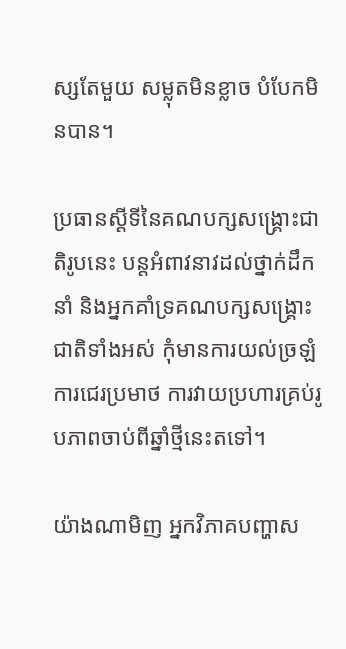ស្សតែមួយ សម្លុតមិនខ្លាច បំបែកមិនបាន។

ប្រធានស្ដីទីនៃគណបក្សសង្គ្រោះជាតិរូបនេះ បន្តអំពាវនាវដល់ថ្នាក់ដឹកនាំ និងអ្នកគាំទ្រគណបក្សសង្គ្រោះជាតិទាំងអស់ កុំមានការយល់ច្រឡំ ការជេរប្រមាថ ការវាយប្រហារគ្រប់រូបភាពចាប់ពីឆ្នាំថ្មីនេះតទៅ។

យ៉ាងណាមិញ អ្នកវិភាគបញ្ហាស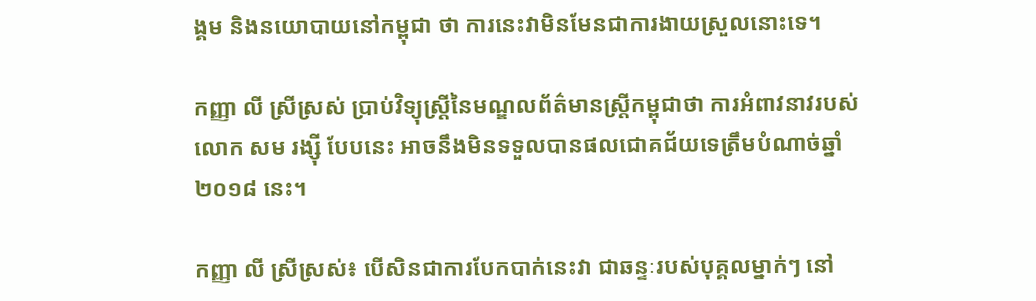ង្គម និងនយោបាយនៅកម្ពុជា ថា ការនេះវាមិនមែនជាការងាយស្រួលនោះទេ។

កញ្ញា លី ស្រីស្រស់ ប្រាប់វិទ្យុស្ត្រីនៃមណ្ឌលព័ត៌មានស្ត្រីកម្ពុជាថា ការអំពាវនាវរបស់លោក សម រង្ស៊ី បែបនេះ អាចនឹងមិនទទួលបានផលជោគជ័យទេត្រឹមបំណាច់ឆ្នាំ ២០១៨ នេះ។

កញ្ញា លី ស្រីស្រស់៖ បើសិនជាការបែកបាក់នេះវា ជាឆន្ទៈរបស់បុគ្គលម្នាក់ៗ នៅ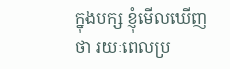ក្នុងបក្ស ខ្ញុំមើលឃើញថា រយៈពេលប្រ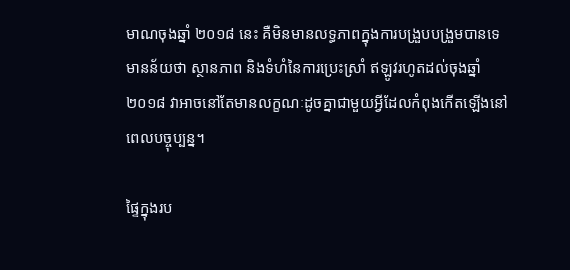មាណចុងឆ្នាំ ២០១៨ នេះ គឺមិនមានលទ្ធភាពក្នុងការបង្រួបបង្រួមបានទេ មានន័យថា ស្ថានភាព និងទំហំនៃការប្រេះស្រាំ ឥឡូវរហូតដល់ចុងឆ្នាំ ២០១៨ វាអាចនៅតែមានលក្ខណៈដូចគ្នាជាមួយអ្វីដែលកំពុងកើតឡើងនៅពេលបច្ចុប្បន្ន។

ផ្ទៃក្នុងរប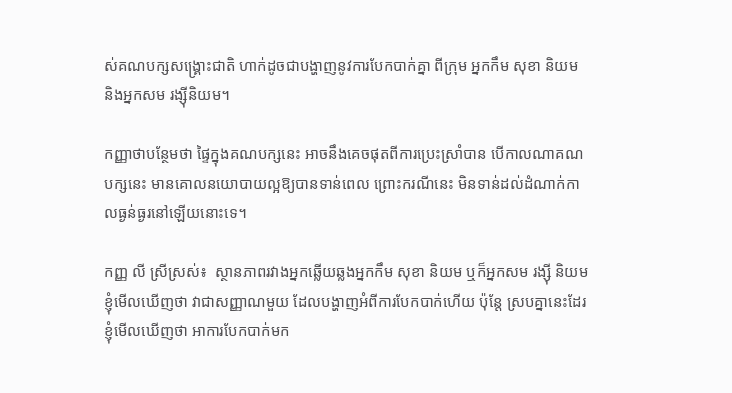ស់គណបក្សសង្គ្រោះជាតិ ហាក់ដូចជាបង្ហាញនូវការបែកបាក់គ្នា ពីក្រុម អ្នកកឹម សុខា និយម និងអ្នកសម រង្ស៊ីនិយម។

កញ្ញាថាបន្ថែមថា ផ្ទៃក្នុងគណបក្សនេះ អាចនឹងគេចផុតពីការប្រេះស្រាំបាន បើកាលណាគណបក្សនេះ មានគោលនយោបាយល្អឱ្យបានទាន់ពេល ព្រោះករណីនេះ មិនទាន់ដល់ដំណាក់កាលធ្ងន់ធ្ងរនៅឡើយនោះទេ។

កញ្ញ លី ស្រីស្រស់៖  ស្ថានភាពរវាងអ្នកឆ្លើយឆ្លងអ្នកកឹម សុខា និយម ឬក៏អ្នកសម រង្ស៊ី និយម ខ្ញុំមើលឃើញថា វាជាសញ្ញាណមួយ ដែលបង្ហាញអំពីការបែកបាក់ហើយ ប៉ុន្តែ ស្របគ្នានេះដែរ ខ្ញុំមើលឃើញថា អាការបែកបាក់មក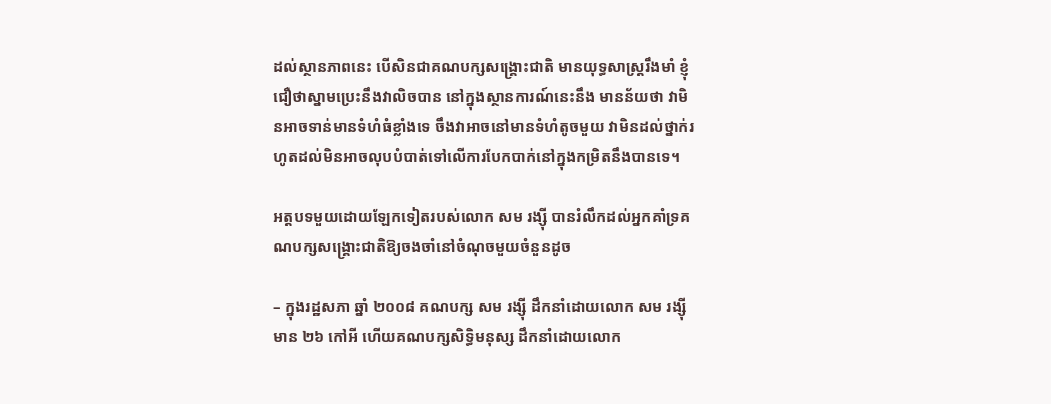ដល់ស្ថានភាពនេះ បើសិនជាគណបក្សសង្គ្រោះជាតិ មានយុទ្ធសាស្ត្ររឹងមាំ ខ្ញុំជឿថាស្នាមប្រេះនឹងវាលិចបាន នៅក្នុងស្ថានការណ៍នេះនឹង មានន័យថា វាមិនអាចទាន់មានទំហំធំខ្លាំងទេ ចឹងវាអាចនៅមានទំហំតូចមួយ វាមិនដល់ថ្នាក់រហូតដល់មិនអាចលុបបំបាត់ទៅលើការបែកបាក់នៅក្នុងកម្រិតនឹងបានទេ។

អត្តបទមួយដោយឡែកទៀតរបស់លោក សម រង្ស៊ី បានរំលឹកដល់អ្នកគាំទ្រគណបក្សសង្គ្រោះជាតិឱ្យចងចាំនៅចំណុចមួយចំនួនដូច

– ក្នុងរដ្ឋសភា ឆ្នាំ ២០០៨ គណបក្ស សម រង្ស៊ី ដឹកនាំដោយលោក សម រង្ស៊ី មាន ២៦ កៅអី ហើយគណបក្សសិទ្ធិមនុស្ស ដឹកនាំដោយលោក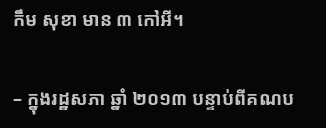កឹម សុខា មាន ៣ កៅអី។

– ក្នុងរដ្ឋសភា ឆ្នាំ ២០១៣ បន្ទាប់ពីគណប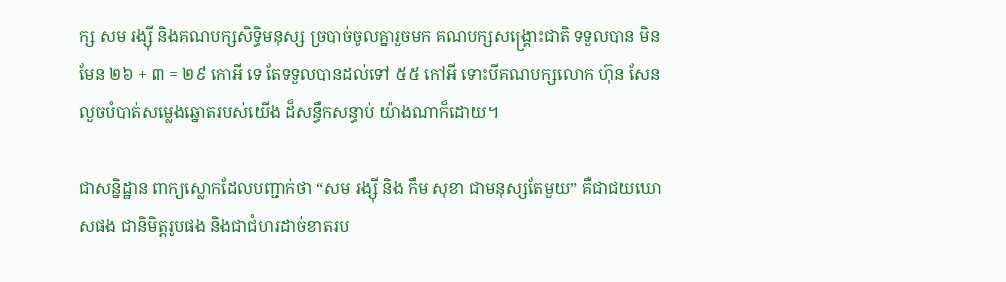ក្ស សម រង្ស៊ី និងគណបក្សសិទ្ធិមនុស្ស ច្របាច់ចូលគ្នារួចមក គណបក្សសង្គ្រោះជាតិ ទទួលបាន មិនមែន ២៦ + ៣ = ២៩ កោអី ទេ តែទទួលបានដល់ទៅ ៥៥ កៅអី ទោះបីគណបក្សលោក ហ៊ុន សែន លួចបំបាត់សម្លេងឆ្នោតរបស់យើង ដ៏សន្ធឹកសន្ធាប់ យ៉ាងណាក៏ដោយ។

ជាសន្និដ្ឋាន ពាក្យស្លោកដែលបញ្ជាក់ថា “សម រង្ស៊ី និង កឹម សុខា ជាមនុស្សតែមួយ” គឺជាជយឃោសផង ជានិមិត្តរូបផង និងជាជំហរដាច់ខាតរប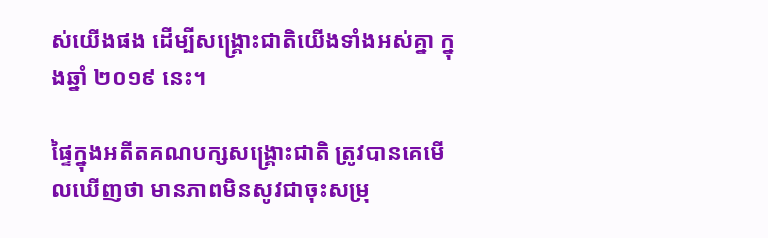ស់យើងផង ដើម្បីសង្គ្រោះជាតិយើងទាំងអស់គ្នា ក្នុងឆ្នាំ ២០១៩ នេះ។

ផ្ទៃក្នុងអតីតគណបក្សសង្គ្រោះជាតិ ត្រូវបានគេមើលឃើញថា មានភាពមិនសូវជាចុះសម្រុ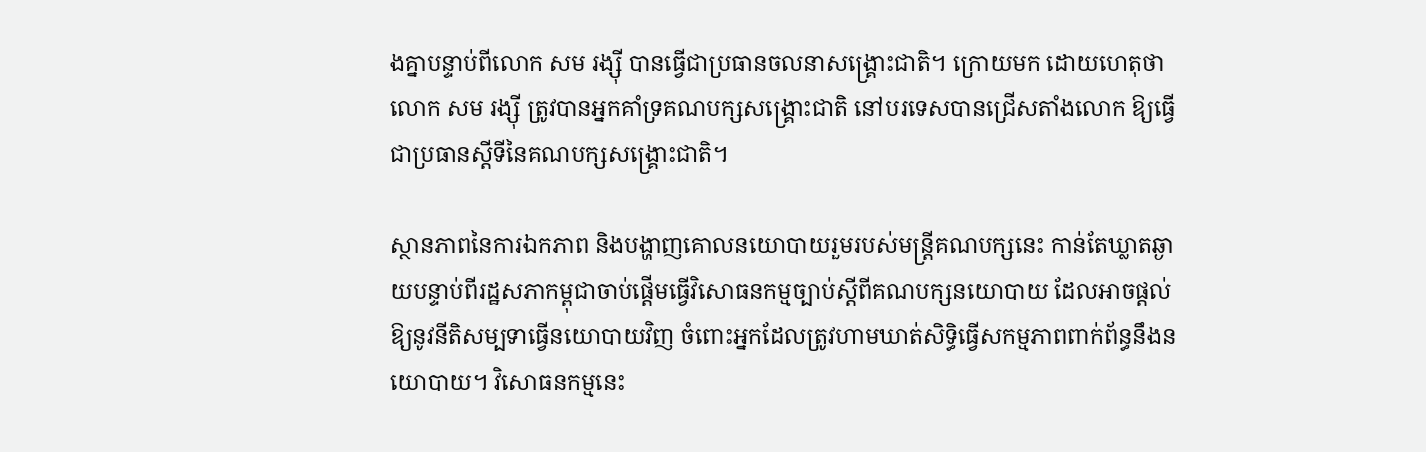ងគ្នាបន្ទាប់ពីលោក សម រង្ស៊ី បានធ្វើជាប្រធានចលនាសង្គ្រោះជាតិ។ ក្រោយមក ដោយហេតុថា លោក សម រង្ស៊ី ត្រូវបានអ្នកគាំទ្រគណបក្សសង្គ្រោះជាតិ នៅបរទេសបានជ្រើសតាំងលោក ឱ្យធ្វើជាប្រធានស្ដីទីនៃគណបក្សសង្គ្រោះជាតិ។

ស្ថានភាពនៃការឯកភាព និងបង្ហាញគោលនយោបាយរួមរបស់មន្ត្រីគណបក្សនេះ កាន់តែឃ្លាតឆ្ងាយបន្ទាប់ពីរដ្ឋសភាកម្ពុជាចាប់ផ្ដើមធ្វើវិសោធនកម្មច្បាប់ស្ដីពីគណបក្សនយោបាយ ដែលអាចផ្ដល់ឱ្យនូវនីតិសម្បទាធ្វើនយោបាយវិញ ចំពោះអ្នកដែលត្រូវហាមឃាត់សិទ្ធិធ្វើសកម្មភាពពាក់ព័ន្ធនឹងនយោបាយ។ វិសោធនកម្មនេះ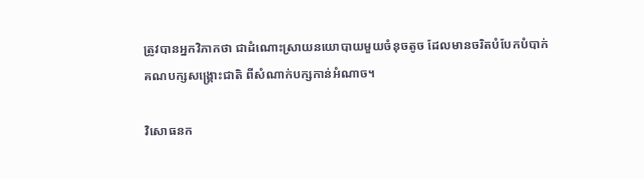ត្រូវបានអ្នកវិភាកថា ជាដំណោះស្រាយនយោបាយមួយចំនុចតូច ដែលមានចរិតបំបែកបំបាក់គណបក្សសង្រ្គោះជាតិ ពីសំណាក់បក្សកាន់អំណាច។

វិសោធនក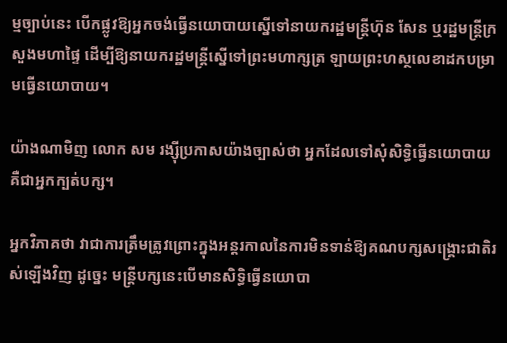ម្មច្បាប់នេះ បើកផ្លូវឱ្យអ្នកចង់ធ្វើនយោបាយស្នើទៅនាយករដ្ឋមន្ត្រីហ៊ុន សែន ឬរដ្ឋមន្ត្រីក្រសួងមហាផ្ទៃ ដើម្បីឱ្យនាយករដ្ឋមន្ត្រីស្នើទៅព្រះមហាក្សត្រ ឡាយព្រះហស្ថលេខាដកបម្រាមធ្វើនយោបាយ។

យ៉ាងណាមិញ លោក សម រង្ស៊ីប្រកាសយ៉ាងច្បាស់ថា អ្នកដែលទៅសុំសិទ្ធិធ្វើនយោបាយ គឺជាអ្នកក្បត់បក្ស។

អ្នកវិភាគថា វាជាការត្រឹមត្រូវព្រោះក្នុងអន្តរកាលនៃការមិនទាន់ឱ្យគណបក្សសង្គ្រោះជាតិរស់ឡើងវិញ ដូច្នេះ មន្ត្រីបក្សនេះបើមានសិទ្ធិធ្វើនយោបា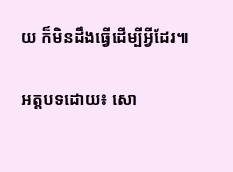យ ក៏មិនដឹងធ្វើដើម្បីអ្វីដែរ៕

អត្តបទដោយ៖ សោ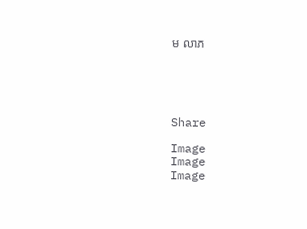ម លាភ





Share

Image
Image
Image